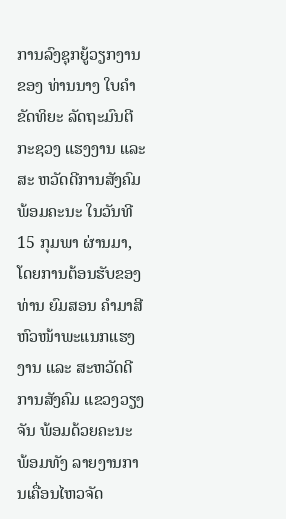ການລົງຊຸກຍູ້ວຽກງານຂອງ ທ່ານນາງ ໃບຄຳ ຂັດທິຍະ ລັດຖະມົນຕີກະຊວງ ແຮງງານ ແລະ ສະ ຫວັດດີການສັງຄົມ ພ້ອມຄະນະ ໃນວັນທີ 15 ກຸມພາ ຜ່ານມາ, ໂດຍການຕ້ອນຮັບຂອງທ່ານ ຍົມສອນ ຄໍາມາສີ ຫົວໜ້າພະແນກແຮງງານ ແລະ ສະຫວັດດີການສັງຄົມ ແຂວງວຽງຈັນ ພ້ອມດ້ວຍຄະນະ ພ້ອມທັງ ລາຍງານການເຄື່ອນໄຫວຈັດ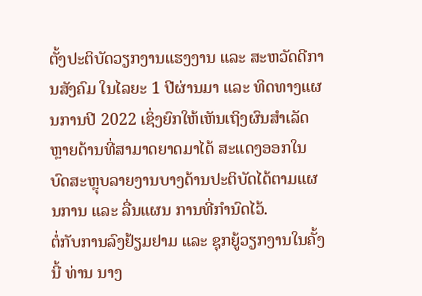ຕັ້ງປະຕິບັດວຽກງານແຮງງານ ແລະ ສະຫວັດດີການສັງຄົມ ໃນໄລຍະ 1 ປີຜ່ານມາ ແລະ ທິດທາງແຜນການປີ 2022 ເຊິ່ງຍົກໃຫ້ເຫັນເຖິງຜົນສໍາເລັດຫຼາຍດ້ານທີ່ສາມາດຍາດມາໄດ້ ສະແດງອອກໃນບົດສະຫຼຸບລາຍງານບາງດ້ານປະຕິບັດໄດ້ຕາມແຜນການ ແລະ ລື່ນແຜນ ການທີ່ກໍານົດໄວ້.
ຕໍ່ກັບການລົງຢ້ຽມຢາມ ແລະ ຊຸກຍູ້ວຽກງານໃນຄັ້ງນີ້ ທ່ານ ນາງ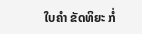ໃບຄໍາ ຂັດທິຍະ ກໍ່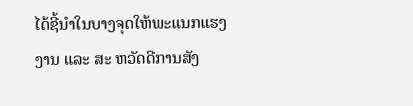ໄດ້ຊີ້ນໍາໃນບາງຈຸດໃຫ້ພະແນກແຮງງານ ແລະ ສະ ຫວັດດີການສັງ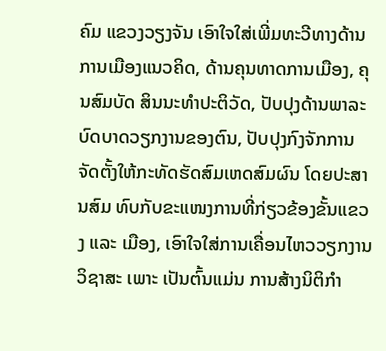ຄົມ ແຂວງວຽງຈັນ ເອົາໃຈໃສ່ເພີ່ມທະວີທາງດ້ານການເມືອງແນວຄິດ, ດ້ານຄຸນທາດການເມືອງ, ຄຸນສົມບັດ ສິນນະທໍາປະຕິວັດ, ປັບປຸງດ້ານພາລະບົດບາດວຽກງານຂອງຕົນ, ປັບປຸງກົງຈັກການຈັດຕັ້ງໃຫ້ກະທັດຮັດສົມເຫດສົມຜົນ ໂດຍປະສານສົມ ທົບກັບຂະແໜງການທີ່ກ່ຽວຂ້ອງຂັ້ນແຂວງ ແລະ ເມືອງ, ເອົາໃຈໃສ່ການເຄື່ອນໄຫວວຽກງານວິຊາສະ ເພາະ ເປັນຕົ້ນແມ່ນ ການສ້າງນິຕິກໍາ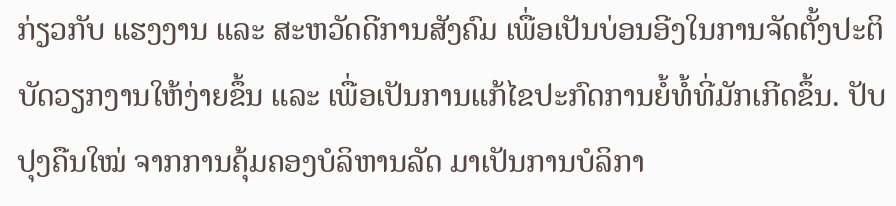ກ່ຽວກັບ ແຮງງານ ແລະ ສະຫວັດດີການສັງຄົມ ເພື່ອເປັນບ່ອນອີງໃນການຈັດຕັ້ງປະຕິບັດວຽກງານໃຫ້ງ່າຍຂຶ້ນ ແລະ ເພື່ອເປັນການແກ້ໄຂປະກົດການຍໍ້ທໍ້ທີ່ມັກເກີດຂຶ້ນ. ປັບປຸງຄືນໃໝ່ ຈາກການຄຸ້ມຄອງບໍລິຫານລັດ ມາເປັນການບໍລິກາ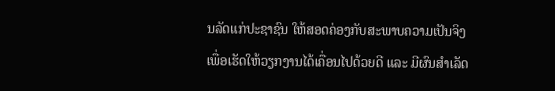ນລັດແກ່ປະຊາຊົນ ໃຫ້ສອດຄ່ອງກັບສະພາບຄວາມເປັນຈິງ ເພື່ອເຮັດໃຫ້ວຽກງານໄດ້ເຄື່ອນໄປດ້ວຍດີ ແລະ ມີຜົນສໍາເລັດ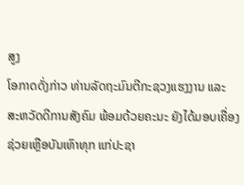ສູງ
ໂອກາດດັ່ງກ່າວ ທ່ານລັດຖະມົນຕີກະຊວງແຮງງານ ແລະ ສະຫວັດດີການສັງຄົມ ພ້ອມດ້ວຍຄະນະ ຍັງໄດ້ມອບເຄື່ອງຊ່ວຍເຫຼືອບັນເທົາທຸກ ແກ່ປະຊາ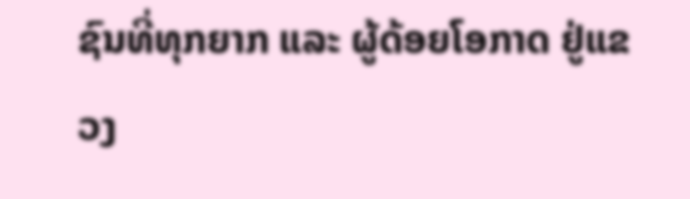ຊົນທີ່ທຸກຍາກ ແລະ ຜູ້ດ້ອຍໂອກາດ ຢູ່ແຂວງ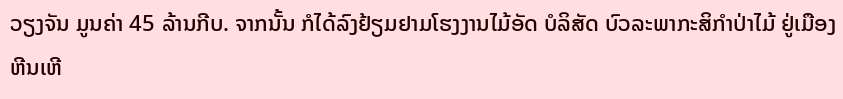ວຽງຈັນ ມູນຄ່າ 45 ລ້ານກີບ. ຈາກນັ້ນ ກໍໄດ້ລົງຢ້ຽມຢາມໂຮງງານໄມ້ອັດ ບໍລິສັດ ບົວລະພາກະສິກໍາປ່າໄມ້ ຢູ່ເມືອງຫີນເຫີ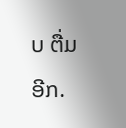ບ ຕື່ມອີກ.